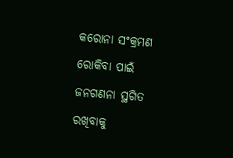କରୋନା ସଂକ୍ରମଣ ରୋକିବା ପାଇଁ ଜନଗଣନା ସ୍ଥଗିତ ରଖିବାକୁ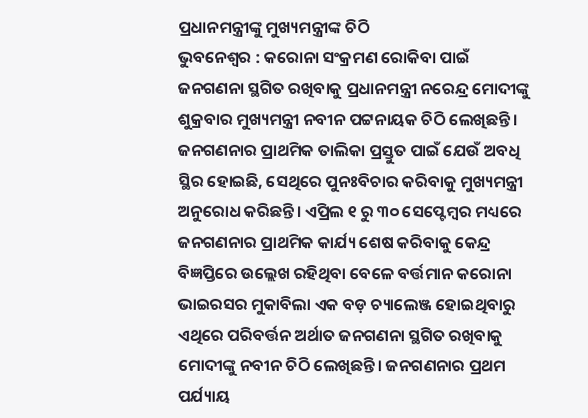ପ୍ରଧାନମନ୍ତ୍ରୀଙ୍କୁ ମୁଖ୍ୟମନ୍ତ୍ରୀଙ୍କ ଚିଠି
ଭୁବନେଶ୍ୱର : କରୋନା ସଂକ୍ରମଣ ରୋକିବା ପାଇଁ ଜନଗଣନା ସ୍ଥଗିତ ରଖିବାକୁ ପ୍ରଧାନମନ୍ତ୍ରୀ ନରେନ୍ଦ୍ର ମୋଦୀଙ୍କୁ ଶୁକ୍ରବାର ମୁଖ୍ୟମନ୍ତ୍ରୀ ନବୀନ ପଟ୍ଟନାୟକ ଚିଠି ଲେଖିଛନ୍ତି। ଜନଗଣନାର ପ୍ରାଥମିକ ତାଲିକା ପ୍ରସ୍ତୁତ ପାଇଁ ଯେଉଁ ଅବଧି ସ୍ଥିର ହୋଇଛି, ସେଥିରେ ପୁନଃବିଚାର କରିବାକୁ ମୁଖ୍ୟମନ୍ତ୍ରୀ ଅନୁରୋଧ କରିଛନ୍ତି। ଏପ୍ରିଲ ୧ ରୁ ୩୦ ସେପ୍ଟେମ୍ବର ମଧ୍ୟରେ ଜନଗଣନାର ପ୍ରାଥମିକ କାର୍ଯ୍ୟ ଶେଷ କରିବାକୁ କେନ୍ଦ୍ର ବିଜ୍ଞପ୍ତିରେ ଉଲ୍ଲେଖ ରହିଥିବା ବେଳେ ବର୍ତ୍ତମାନ କରୋନା ଭାଇରସର ମୁକାବିଲା ଏକ ବଡ଼ ଚ୍ୟାଲେଞ୍ଜ ହୋଇଥିବାରୁ ଏଥିରେ ପରିବର୍ତ୍ତନ ଅର୍ଥାତ ଜନଗଣନା ସ୍ଥଗିତ ରଖିବାକୁ ମୋଦୀଙ୍କୁ ନବୀନ ଚିଠି ଲେଖିଛନ୍ତି। ଜନଗଣନାର ପ୍ରଥମ ପର୍ଯ୍ୟାୟ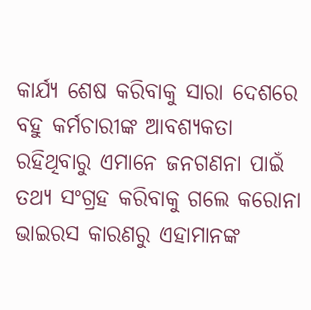କାର୍ଯ୍ୟ ଶେଷ କରିବାକୁ ସାରା ଦେଶରେ ବହୁ କର୍ମଚାରୀଙ୍କ ଆବଶ୍ୟକତା ରହିଥିବାରୁ ଏମାନେ ଜନଗଣନା ପାଇଁ ତଥ୍ୟ ସଂଗ୍ରହ କରିବାକୁ ଗଲେ କରୋନା ଭାଇରସ କାରଣରୁ ଏହାମାନଙ୍କ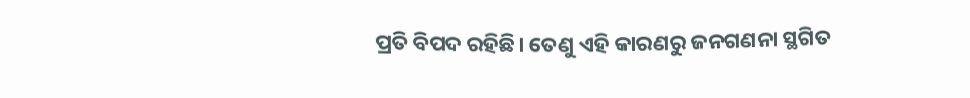ପ୍ରତି ବିପଦ ରହିଛି। ତେଣୁ ଏହି କାରଣରୁ ଜନଗଣନା ସ୍ଥଗିତ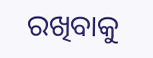ରଖିବାକୁ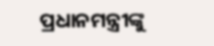ପ୍ରଧାନମନ୍ତ୍ରୀଙ୍କୁ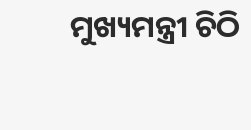ମୁଖ୍ୟମନ୍ତ୍ରୀ ଚିଠି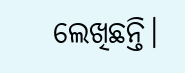ଲେଖିଛନ୍ତି।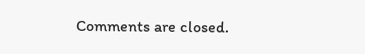Comments are closed.